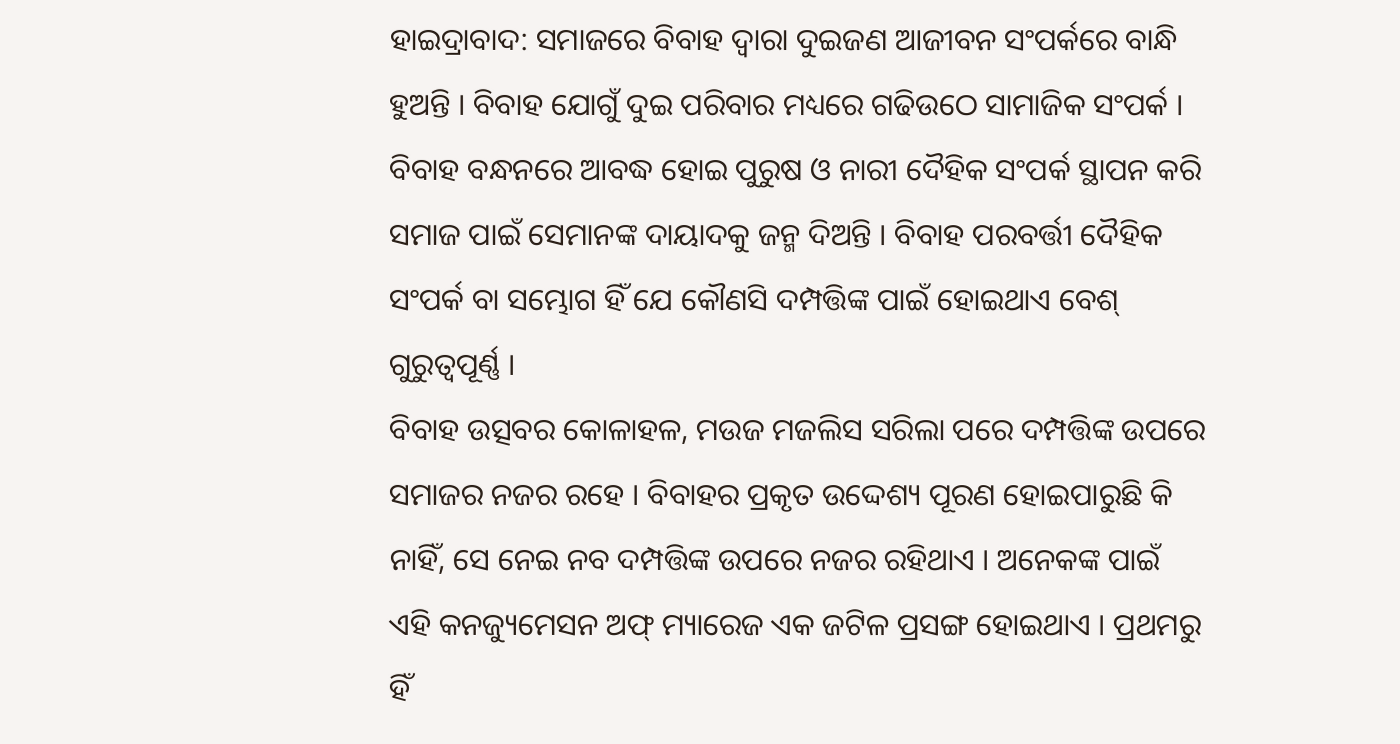ହାଇଦ୍ରାବାଦ: ସମାଜରେ ବିବାହ ଦ୍ବାରା ଦୁଇଜଣ ଆଜୀବନ ସଂପର୍କରେ ବାନ୍ଧି ହୁଅନ୍ତି । ବିବାହ ଯୋଗୁଁ ଦୁଇ ପରିବାର ମଧ୍ୟରେ ଗଢିଉଠେ ସାମାଜିକ ସଂପର୍କ । ବିବାହ ବନ୍ଧନରେ ଆବଦ୍ଧ ହୋଇ ପୁରୁଷ ଓ ନାରୀ ଦୈହିକ ସଂପର୍କ ସ୍ଥାପନ କରି ସମାଜ ପାଇଁ ସେମାନଙ୍କ ଦାୟାଦକୁ ଜନ୍ମ ଦିଅନ୍ତି । ବିବାହ ପରବର୍ତ୍ତୀ ଦୈହିକ ସଂପର୍କ ବା ସମ୍ଭୋଗ ହିଁ ଯେ କୌଣସି ଦମ୍ପତ୍ତିଙ୍କ ପାଇଁ ହୋଇଥାଏ ବେଶ୍ ଗୁରୁତ୍ବପୂର୍ଣ୍ଣ ।
ବିବାହ ଉତ୍ସବର କୋଳାହଳ, ମଉଜ ମଜଲିସ ସରିଲା ପରେ ଦମ୍ପତ୍ତିଙ୍କ ଉପରେ ସମାଜର ନଜର ରହେ । ବିବାହର ପ୍ରକୃତ ଉଦ୍ଦେଶ୍ୟ ପୂରଣ ହୋଇପାରୁଛି କି ନାହିଁ, ସେ ନେଇ ନବ ଦମ୍ପତ୍ତିଙ୍କ ଉପରେ ନଜର ରହିଥାଏ । ଅନେକଙ୍କ ପାଇଁ ଏହି କନଜ୍ୟୁମେସନ ଅଫ୍ ମ୍ୟାରେଜ ଏକ ଜଟିଳ ପ୍ରସଙ୍ଗ ହୋଇଥାଏ । ପ୍ରଥମରୁ ହିଁ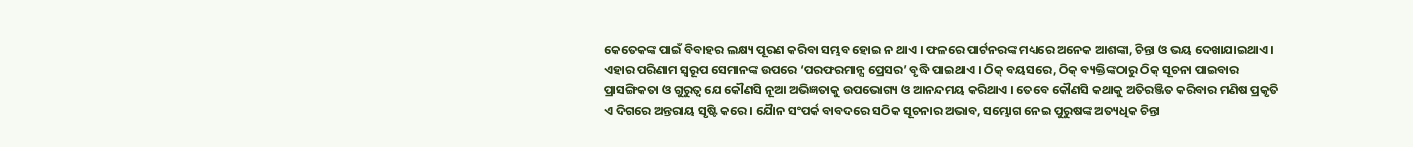କେତେକଙ୍କ ପାଇଁ ବିବାହର ଲକ୍ଷ୍ୟ ପୂରଣ କରିବା ସମ୍ଭବ ହୋଇ ନ ଥାଏ । ଫଳରେ ପାର୍ଟନରଙ୍କ ମଧ୍ୟରେ ଅନେକ ଆଶଙ୍କା, ଚିନ୍ତା ଓ ଭୟ ଦେଖାଯାଇଥାଏ ।
ଏହାର ପରିଣାମ ସ୍ବରୂପ ସେମାନଙ୍କ ଉପରେ ‘ପରଫରମାନ୍ସ ପ୍ରେସର’ ବୃଦ୍ଧି ପାଇଥାଏ । ଠିକ୍ ବୟସରେ, ଠିକ୍ ବ୍ୟକ୍ତିଙ୍କଠାରୁ ଠିକ୍ ସୂଚନା ପାଇବାର ପ୍ରାସଙ୍ଗିକତା ଓ ଗୁରୁତ୍ବ ଯେ କୌଣସି ନୂଆ ଅଭିଜ୍ଞତାକୁ ଉପଭୋଗ୍ୟ ଓ ଆନନ୍ଦମୟ କରିଥାଏ । ତେବେ କୌଣସି କଥାକୁ ଅତିରଞ୍ଜିତ କରିବାର ମଣିଷ ପ୍ରକୃତି ଏ ଦିଗରେ ଅନ୍ତରାୟ ସୃଷ୍ଟି କରେ । ଯୈାନ ସଂପର୍କ ବାବଦରେ ସଠିକ ସୂଚନାର ଅଭାବ, ସମ୍ଭୋଗ ନେଇ ପୁରୁଷଙ୍କ ଅତ୍ୟଧିକ ଚିନ୍ତା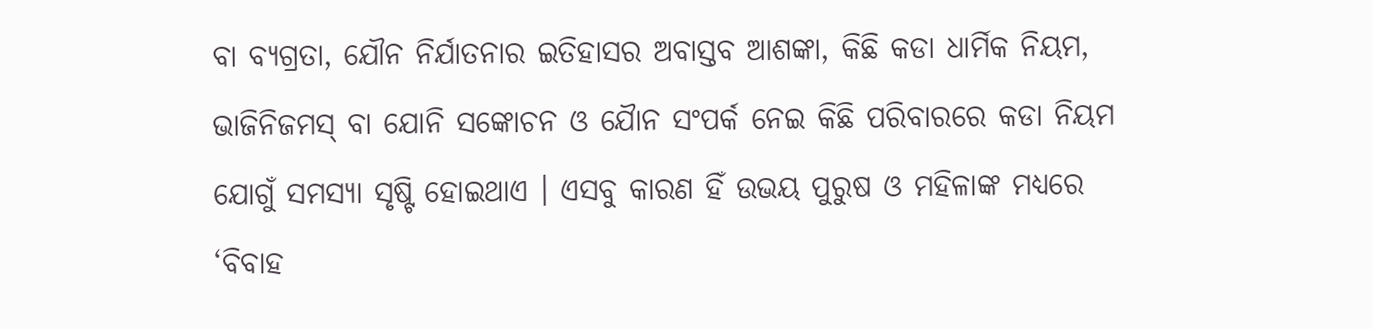ବା ବ୍ୟଗ୍ରତା, ଯୌନ ନିର୍ଯାତନାର ଇତିହାସର ଅବାସ୍ତବ ଆଶଙ୍କା, କିଛି କଡା ଧାର୍ମିକ ନିୟମ, ଭାଜିନିଜମସ୍ ବା ଯୋନି ସଙ୍କୋଚନ ଓ ଯୈାନ ସଂପର୍କ ନେଇ କିଛି ପରିବାରରେ କଡା ନିୟମ ଯୋଗୁଁ ସମସ୍ୟା ସୃଷ୍ଟି ହୋଇଥାଏ । ଏସବୁ କାରଣ ହିଁ ଉଭୟ ପୁରୁଷ ଓ ମହିଳାଙ୍କ ମଧ୍ୟରେ ‘ବିବାହ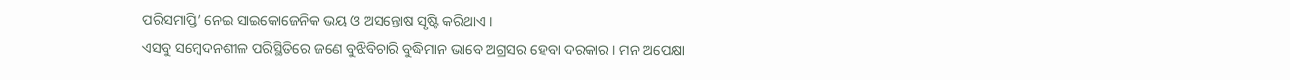ପରିସମାପ୍ତି’ ନେଇ ସାଇକୋଜେନିକ ଭୟ ଓ ଅସନ୍ତୋଷ ସୃଷ୍ଟି କରିଥାଏ ।
ଏସବୁ ସମ୍ବେଦନଶୀଳ ପରିସ୍ଥିତିରେ ଜଣେ ବୁଝିବିଚାରି ବୁଦ୍ଧିମାନ ଭାବେ ଅଗ୍ରସର ହେବା ଦରକାର । ମନ ଅପେକ୍ଷା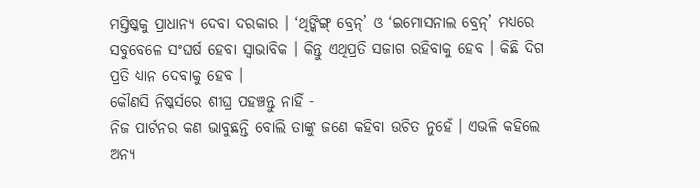ମସ୍ତିଷ୍କକୁ ପ୍ରାଧାନ୍ୟ ଦେବା ଦରକାର । ‘ଥିଙ୍କିଙ୍ଗ୍ ବ୍ରେନ୍’ ଓ ‘ଇମୋସନାଲ ବ୍ରେନ୍’ ମଧ୍ୟରେ ସବୁବେଳେ ସଂଘର୍ଷ ହେବା ସ୍ବାଭାବିକ । କିନ୍ତୁ ଏଥିପ୍ରତି ସଜାଗ ରହିବାକୁ ହେବ । କିଛି ଦିଗ ପ୍ରତି ଧ୍ୟାନ ଦେବାକୁ ହେବ ।
କୌଣସି ନିଷ୍କର୍ସରେ ଶୀଘ୍ର ପହଞ୍ଚନ୍ତୁ ନାହିଁ -
ନିଜ ପାର୍ଟନର କଣ ଭାବୁଛନ୍ତି ବୋଲି ତାଙ୍କୁ ଜଣେ କହିବା ଉଚିତ ନୁହେଁ । ଏଭଳି କହିଲେ ଅନ୍ୟ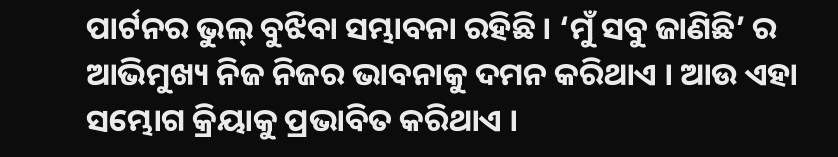ପାର୍ଟନର ଭୁଲ୍ ବୁଝିବା ସମ୍ଭାବନା ରହିଛି । ‘ମୁଁ ସବୁ ଜାଣିଛି’ ର ଆଭିମୁଖ୍ୟ ନିଜ ନିଜର ଭାବନାକୁ ଦମନ କରିଥାଏ । ଆଉ ଏହା ସମ୍ଭୋଗ କ୍ରିୟାକୁ ପ୍ରଭାବିତ କରିଥାଏ ।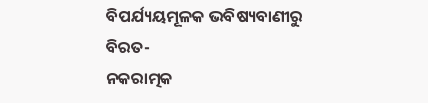ବିପର୍ଯ୍ୟୟମୂଳକ ଭବିଷ୍ୟବାଣୀରୁ ବିରତ-
ନକରାତ୍ମକ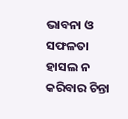ଭାବନା ଓ ସଫଳତା ହାସଲ ନ କରିବାର ଚିନ୍ତା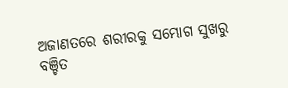ଅଜାଣତରେ ଶରୀରକୁ ସମ୍ଭୋଗ ସୁଖରୁ ବଞ୍ଚିତ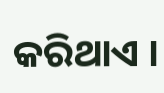କରିଥାଏ ।